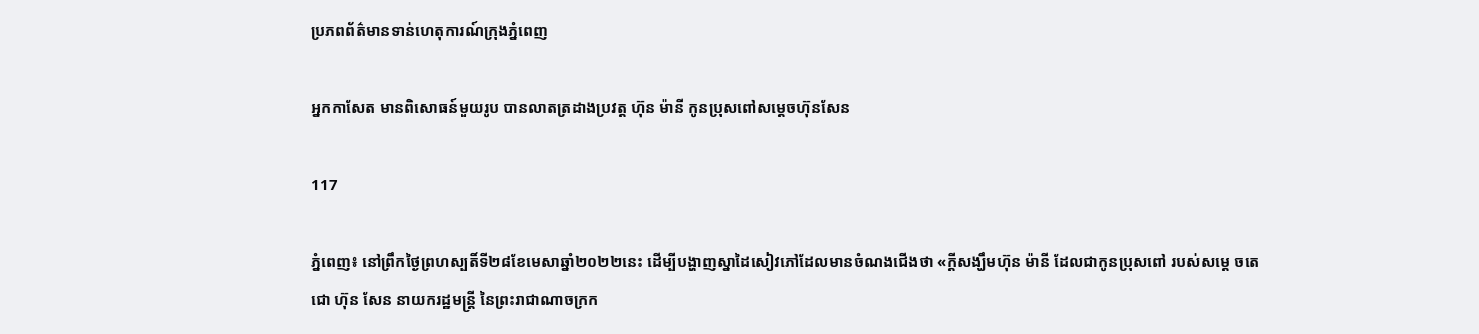ប្រភពព័ត៌មានទាន់ហេតុការណ៍ក្រុងភ្នំពេញ

អ្នកកាសែត មានពិសោធន៍មួយរូប បានលាតត្រដាងប្រវត្ដ ហ៊ុន ម៉ានី កូនប្រុសពៅសម្ដេចហ៊ុនសែន

117

ភ្នំពេញ៖ នៅព្រឹកថ្ងៃព្រហស្បតិ៍ទី២៨ខែមេសាឆ្នាំ២០២២នេះ ដើម្បីបង្ហាញស្នាដៃសៀវភៅដែលមានចំណងជើងថា «ក្ដីសង្ឃឹមហ៊ុន ម៉ានី ដែលជាកូនប្រុសពៅ របស់សម្ដេ ចតេជោ ហ៊ុន សែន នាយករដ្ឋមន្ត្រី នៃព្រះរាជាណាចក្រក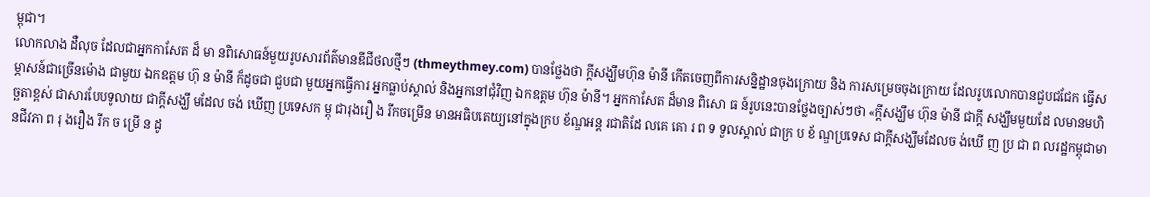ម្ពុជា។
លោកលាង ដឺលុច ដែលជាអ្នកកាសែត ដ៏ មា នពិសោធន៍មួយរូបសារព័ត៌មានឌីជីថលថ្មីៗ (thmeythmey.com) បានថ្លែងថា ក្ដីសង្ឃឹមហ៊ុន ម៉ានី កើតចេញពីការសន្និដ្ឋានចុងក្រោយ និង ការសម្រេចចុងក្រោយ ដែលរូបលោកបានជួបជជែក ធ្វើសម្ភាសន៍ជាច្រើនម៉ោង ជាមួយ ឯកឧត្តម ហ៊ុ ន ម៉ានី ក៏ដូចជា ជួបជា មួយអ្នកធ្វើការ អ្នកធ្លាប់ស្គាល់ និងអ្នកនៅជុំវិញ ឯកឧត្តម ហ៊ុន ម៉ានី។ អ្នកកាសែត ដ៏មាន ពិសោ ធ ន៍រូបនេះបានថ្លែងច្បាស់ៗថា «ក្ដីសង្ឃឹម ហ៊ុន ម៉ានី ជាក្ដី សង្ឃឹមមួយដែ លមានមហិច្ឆតាខ្ពស់ ជាសារបែបទូលាយ ជាក្ដីសង្ឃឹ មដែល ចង់ ឃើញ ប្រទេសក ម្ពុ ជារុងរឿ ង រីកចម្រើន មានអធិបតេយ្យនៅក្នុងក្រប ខ័ណ្ឌអន្ត រជាតិដែ លគេ គោ រ ព ទ ទួលស្គាល់ ជាក្រ ប ខ័ ណ្ឌប្រទេស ជាក្ដីសង្ឃឹមដែលច ង់ឃើ ញ ប្រ ជា ព លរដ្ឋកម្ពុជាមានជីវភា ព រុ ងរឿង រីក ច ម្រើ ន ដូ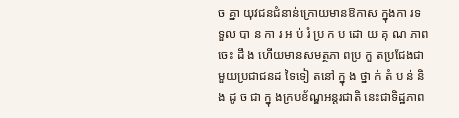ច គ្នា យុវជនជំនាន់ក្រោយមានឱកាស ក្នុងកា រទ ទួល បា ន កា រ អ ប់ រំ ប្រ ក ប ដោ យ គុ ណ ភាព ចេះ ដឹ ង ហើយមានសមត្ថភា ពប្រ កួ តប្រជែងជាមួយប្រជាជនដ ទៃទៀ តនៅ ក្នុ ង ថ្នា ក់ តំ ប ន់ និង ដូ ច ជា ក្នុ ងក្របខ័ណ្ឌអន្តរជាតិ នេះជាទិដ្ឋភាព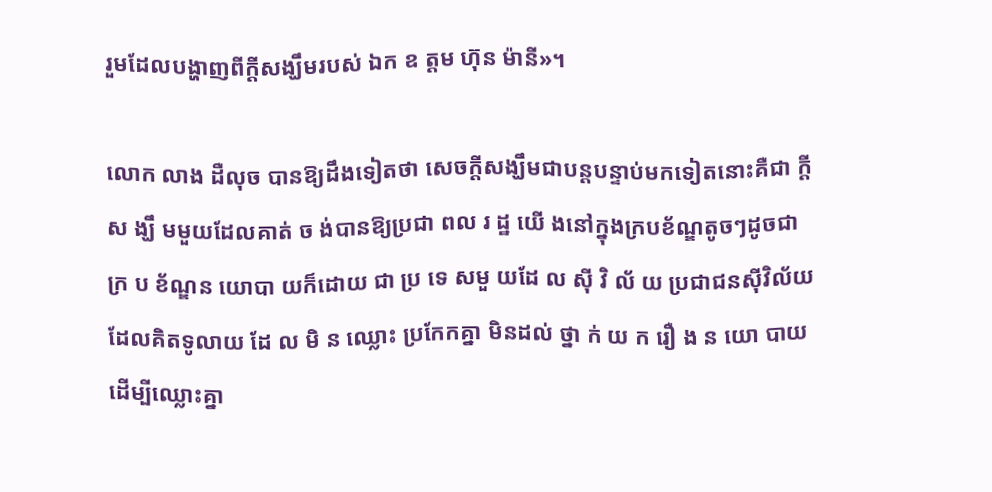រួមដែលបង្ហាញពីក្ដីសង្ឃឹមរបស់ ឯក ឧ ត្តម ហ៊ុន ម៉ានី»។

លោក លាង ដឺលុច បានឱ្យដឹងទៀតថា សេចក្តីសង្ឃឹមជាបន្តបន្ទាប់មកទៀតនោះគឺជា ក្ដីស ង្ឃឹ មមួយដែលគាត់ ច ង់បានឱ្យប្រជា ពល រ ដ្ឋ យើ ងនៅក្នុងក្របខ័ណ្ឌតូចៗដូចជា ក្រ ប ខ័ណ្ឌន យោបា យក៏ដោយ ជា ប្រ ទេ សមួ យដែ ល ស៊ី វិ ល័ យ ប្រជាជនស៊ីវិល័យ ដែលគិតទូលាយ ដែ ល មិ ន ឈ្លោះ ប្រកែកគ្នា មិនដល់ ថ្នា ក់ យ ក រឿ ង ន យោ បាយដើម្បីឈ្លោះគ្នា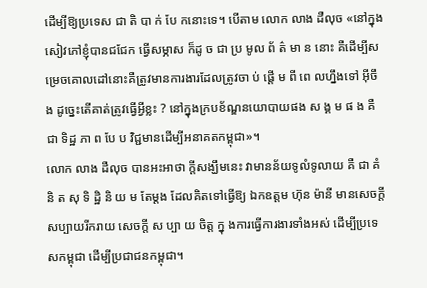ដើម្បីឱ្យប្រទេស ជា តិ បា ក់ បែ កនោះទេ។ បើតាម លោក លាង ដឺលុច «នៅក្នុងសៀវភៅខ្ញុំបានជជែក ធ្វើសម្ភាស ក៏ដូ ច ជា ប្រ មូល ព័ ត៌ មា ន នោះ គឺដើម្បីសម្រេចគោលដៅនោះគឺត្រូវមានការងារដែលត្រូវចា ប់ ផ្ដើ ម ពី ពេ លហ្នឹងទៅ អ៊ីចឹង ដូច្នេះតើគាត់ត្រូវធ្វើអ្វីខ្លះ ? នៅក្នុងក្របខ័ណ្ឌនយោបាយផង ស ង្គ ម ផ ង គឺ ជា ទិដ្ឋ ភា ព បែ ប វិជ្ជមានដើម្បីអនាគតកម្ពុជា»។
លោក លាង ដឺលុច បានអះអាថា ក្ដីសង្ឃឹមនេះ វាមានន័យទូលំទូលាយ គឺ ជា គំ និ ត សុ ទិ ដ្ឋិ និ យ ម តែម្ដង ដែលគិតទៅធ្វើឱ្យ ឯកឧត្តម ហ៊ុន ម៉ានី មានសេចក្ដីសប្បាយរីករាយ សេចក្តី ស ប្បា យ ចិត្ត ក្នុ ងការធ្វើការងារទាំងអស់ ដើម្បីប្រទេសកម្ពុជា ដើម្បីប្រជាជនកម្ពុជា។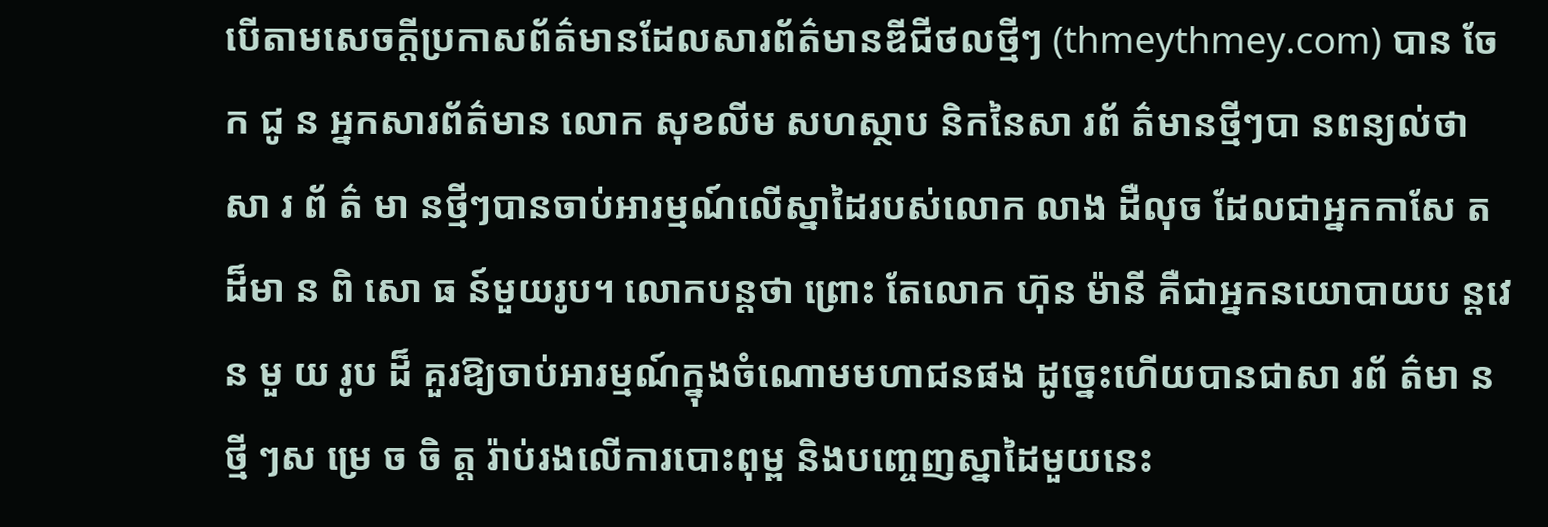បើតាមសេចក្ដីប្រកាសព័ត៌មានដែលសារព័ត៌មានឌីជីថលថ្មីៗ (thmeythmey.com) បាន ចែ ក ជូ ន អ្នកសារព័ត៌មាន លោក សុខលីម សហស្ថាប និកនៃសា រព័ ត៌មានថ្មីៗបា នពន្យល់ថា សា រ ព័ ត៌ មា នថ្មីៗបានចាប់អារម្មណ៍លើស្នាដៃរបស់លោក លាង ដឺលុច ដែលជាអ្នកកាសែ ត ដ៏មា ន ពិ សោ ធ ន៍មួយរូប។ លោកបន្តថា ព្រោះ តែលោក ហ៊ុន ម៉ានី គឺជាអ្នកនយោបាយប ន្តវេ ន មួ យ រូប ដ៏ គួរឱ្យចាប់អារម្មណ៍ក្នុងចំណោមមហាជនផង ដូច្នេះហើយបានជាសា រព័ ត៌មា ន ថ្មី ៗស ម្រេ ច ចិ ត្ត រ៉ាប់រងលើការបោះពុម្ព និងបញ្ចេញស្នាដៃមួយនេះ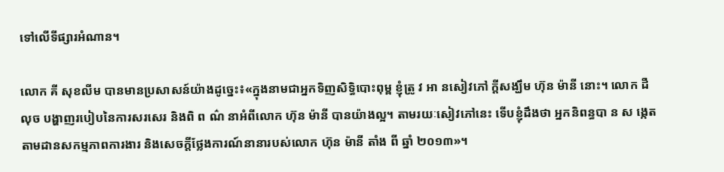ទៅលើទីផ្សារអំណាន។

លោក គី សុខលីម បានមានប្រសាសន៍យ៉ាងដូច្នេះ៖«ក្នុងនាមជាអ្នកទិញសិទ្ធិបោះពុម្ព ខ្ញុំត្រូ វ អា នសៀវភៅ ក្តីសង្ឃឹម ហ៊ុន ម៉ានី នោះ។ លោក ដឺលុច បង្ហាញរបៀបនៃការសរសេរ និងពិ ព ណ៌ នាអំពីលោក ហ៊ុន ម៉ានី បានយ៉ាងល្អ។ តាមរយៈសៀវភៅនេះ ទើបខ្ញុំដឹងថា អ្នកនិពន្ធបា ន ស ង្កេត តាមដានសកម្មភាពការងារ និងសេចក្តីថ្លែងការណ៍នានារបស់លោក ហ៊ុន ម៉ានី តាំង ពី ឆ្នាំ ២០១៣»។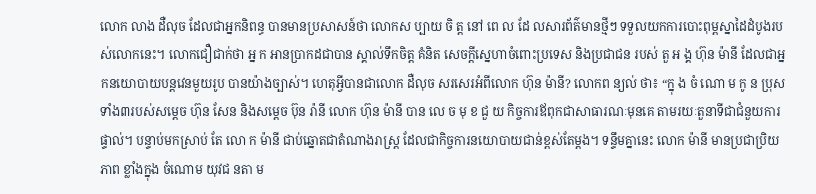លោក លាង ដឺលុច ដែលជាអ្នកនិពន្ធ បានមានប្រសាសន៍ថា លោកស ប្បាយ ចិ ត្ត នៅ ពេ ល ដែ លសារព័ត៌មានថ្មីៗ ទទួលយកការបោះពុម្ពស្នាដៃដំបូងរបស់លោកនេះ។ លោកជឿជាក់ថា អ្ន ក អានប្រាកដជាបាន ស្គាល់ទឹកចិត្ត គំនិត សេចក្តីស្នេហាចំពោះប្រទេស និងប្រជាជន របស់ តួ អ ង្គ ហ៊ុន ម៉ានី ដែលជាអ្នកនយោបាយបន្តវេនមួយរូប បានយ៉ាងច្បាស់។ ហេតុអ្វីបានជាលោក ដឺលុច សរសេរអំពីលោក ហ៊ុន ម៉ានី? លោកព ន្យល់ ថា៖ “ក្នុ ង ចំ ណោ ម កូ ន ប្រុសទាំង៣របស់សម្តេច ហ៊ុន សែន និងសម្តេច ប៊ុន រ៉ានី លោក ហ៊ុន ម៉ានី បាន លេ ច មុ ខ ជួ យ កិច្ចការឪពុកជាសាធារណៈមុនគេ តាមរយៈតួនាទីជាជំនួយការផ្ទាល់។ បន្ទាប់មកស្រាប់ តែ លោ ក ម៉ានី ជាប់ឆ្នោតជាតំណាងរាស្ត្រ ដែលជាកិច្ចការនយោបាយជាន់ខ្ពស់តែម្តង។ ទន្ទឹមគ្នានេះ លោក ម៉ានី មានប្រជាប្រិយភាព ខ្លាំងក្នុង ចំណោម យុវជ នតា ម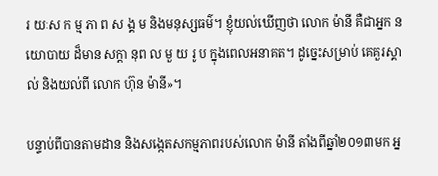រ យៈស ក ម្ម ភា ព ស ង្គ ម និងមនុស្សធម៌។ ខ្ញុំយល់ឃើញថា លោក ម៉ានី គឺជាអ្នក នយោបាយ ដ៏មាន សក្តា នុព ល មួ យ រូ ប ក្នុងពេលអនាគត។ ដូច្នេះសម្រាប់ គេគួរស្គាល់ និងយល់ពី លោក ហ៊ុន ម៉ានី»។

បន្ទាប់ពីបានតាមដាន និងសង្កេតសកម្មភាពរបស់លោក ម៉ានី តាំងពីឆ្នាំ២០១៣មក អ្ន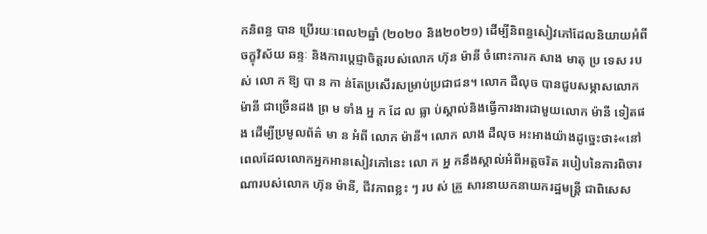កនិពន្ធ បាន ប្រើរយៈពេល២ឆ្នាំ (២០២០ និង២០២១) ដើម្បីនិពន្ធសៀវភៅដែលនិយាយអំពីចក្ខុវិស័យ ឆន្ទៈ និងការប្ដេជ្ញាចិត្តរបស់លោក ហ៊ុន ម៉ានី ចំពោះការក សាង មាតុ ប្រ ទេស រប ស់ លោ ក ឱ្យ បា ន កា ន់តែប្រសើរសម្រាប់ប្រជាជន។ លោក ដឺលុច បានជួបសម្ភាសលោក ម៉ានី ជាច្រើនដង ព្រ ម ទាំង អ្ន ក ដែ ល ធ្លា ប់ស្គាល់និងធ្វើការងារជាមួយលោក ម៉ានី ទៀតផង ដើម្បីប្រមូលព័ត៌ មា ន អំពី លោក ម៉ានី។ លោក លាង ដឺលុច អះអាងយ៉ាងដូច្នេះថា៖«នៅពេលដែលលោកអ្នកអានសៀវភៅនេះ លោ ក អ្ន កនឹងស្គាល់អំពីអត្តចរិត របៀបនៃការពិចារណារបស់លោក ហ៊ុន ម៉ានី, ជីវភាពខ្លះ ៗ រប ស់ គ្រួ សារនាយកនាយករដ្ឋមន្ត្រី ជាពិសេស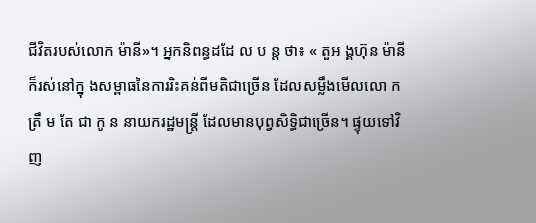ជីវិតរបស់លោក ម៉ានី»។ អ្នកនិពន្ធដដែ ល ប ន្ត ថា៖ « តួអ ង្គហ៊ុន ម៉ានី ក៏រស់នៅក្នុ ងសម្ពាធនៃការរិះគន់ពីមតិជាច្រើន ដែលសម្លឹងមើលលោ ក ត្រឹ ម តែ ជា កូ ន នាយករដ្ឋមន្ត្រី ដែលមានបុព្វសិទ្ធិជាច្រើន។ ផ្ទុយទៅវិញ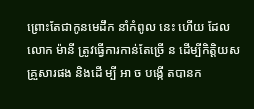ព្រោះតែជាកូនមេដឹក នាំកំពូល នេះ ហើយ ដែលលោក ម៉ានី ត្រូវធ្វើការកាន់តែច្រើ ន ដើម្បីកិត្តិយសគ្រួសារផង និងដើ ម្បី អា ច បង្កើ តបានក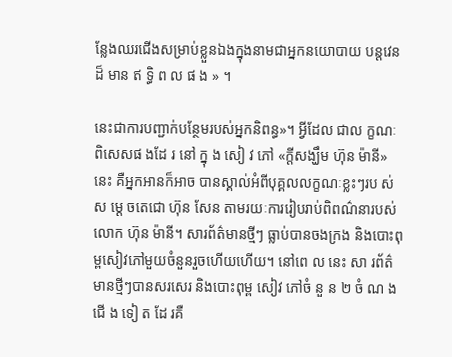ន្លែងឈរជើងសម្រាប់ខ្លួនឯងក្នុងនាមជាអ្នកនយោបាយ បន្តវេនដ៏ មាន ឥ ទ្ធិ ព ល ផ ង » ។

នេះជាការបញ្ជាក់បន្ថែមរបស់អ្នកនិពន្ធ»។ អ្វីដែល ជាល ក្ខណៈ ពិសេសផ ងដែ រ នៅ ក្នុ ង សៀ វ ភៅ «ក្តីសង្ឃឹម ហ៊ុន ម៉ានី» នេះ គឺអ្នកអានក៏អាច បានស្គាល់អំពីបុគ្គលលក្ខណៈខ្លះៗរប ស់ស ម្តេ ចតេជោ ហ៊ុន សែន តាមរយៈការរៀបរាប់ពិពណ៌នារបស់លោក ហ៊ុន ម៉ានី។ សារព័ត៌មានថ្មីៗ ធ្លាប់បានចងក្រង និងបោះពុម្ពសៀវភៅមួយចំនួនរួចហើយហើយ។ នៅពេ ល នេះ សា រព័ត៌មានថ្មីៗបានសរសេរ និងបោះពុម្ព សៀវ ភៅចំ នួ ន ២ ចំ ណ ង ជើ ង ទៀ ត ដែ រគឺ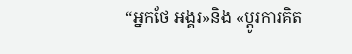“អ្នកថែ អង្គរ»និង «ប្ដូរការគិត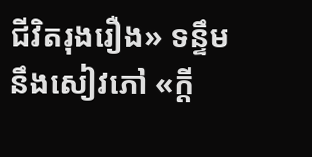ជីវិតរុងរឿង» ទន្ទឹមនឹងសៀវភៅ «ក្តី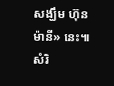សង្ឃឹម ហ៊ុន ម៉ានី» នេះ៕ សំរិ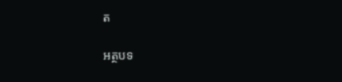ត

អត្ថបទ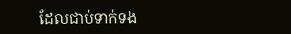ដែលជាប់ទាក់ទង